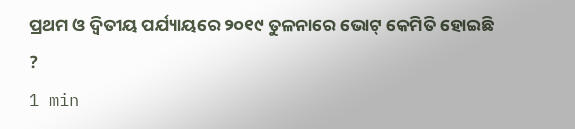ପ୍ରଥମ ଓ ଦ୍ୱିତୀୟ ପର୍ଯ୍ୟାୟରେ ୨୦୧୯ ତୁଳନାରେ ଭୋଟ୍ କେମିତି ହୋଇଛି ?
1 min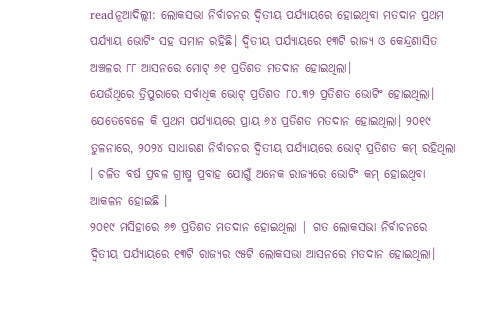readନୂଆଦିଲ୍ଲୀ: ଲୋକସଭା ନିର୍ବାଚନର ଦ୍ୱିତୀୟ ପର୍ଯ୍ୟାୟରେ ହୋଇଥିବା ମତଦାନ ପ୍ରଥମ ପର୍ଯ୍ୟାୟ ଭୋଟିଂ ସହ ସମାନ ରହିଛି। ଦ୍ୱିତୀୟ ପର୍ଯ୍ୟାୟରେ ୧୩ଟି ରାଜ୍ୟ ଓ କେନ୍ଦ୍ରଶାସିତ ଅଞ୍ଚଳର ୮୮ ଆସନରେ ମୋଟ୍ ୬୧ ପ୍ରତିଶତ ମତଦାନ ହୋଇଥିଲା।
ଯେଉଁଥିରେ ତ୍ରିପୁରାରେ ସର୍ବାଧିକ ଭୋଟ୍ ପ୍ରତିଶତ ୮୦.୩୨ ପ୍ରତିଶତ ଭୋଟିଂ ହୋଇଥିଲା। ଯେତେବେଳେ କି ପ୍ରଥମ ପର୍ଯ୍ୟାୟରେ ପ୍ରାୟ ୬୪ ପ୍ରତିଶତ ମତଦାନ ହୋଇଥିଲା। ୨୦୧୯ ତୁଳନାରେ, ୨୦୨୪ ସାଧାରଣ ନିର୍ବାଚନର ଦ୍ୱିତୀୟ ପର୍ଯ୍ୟାୟରେ ଭୋଟ୍ ପ୍ରତିଶତ କମ୍ ରହିଥିଲା । ଚଳିତ ବର୍ଷ ପ୍ରବଳ ଗ୍ରୀଷ୍ମ ପ୍ରବାହ ଯୋଗୁଁ ଅନେକ ରାଜ୍ୟରେ ଭୋଟିଂ କମ୍ ହୋଇଥିବା ଆକଳନ ହୋଇଛି ।
୨୦୧୯ ମସିହାରେ ୬୭ ପ୍ରତିଶତ ମତଦାନ ହୋଇଥିଲା | ଗତ ଲୋକସଭା ନିର୍ବାଚନରେ ଦ୍ୱିତୀୟ ପର୍ଯ୍ୟାୟରେ ୧୩ଟି ରାଜ୍ୟର ୯୫ଟି ଲୋକସଭା ଆସନରେ ମତଦାନ ହୋଇଥିଲା।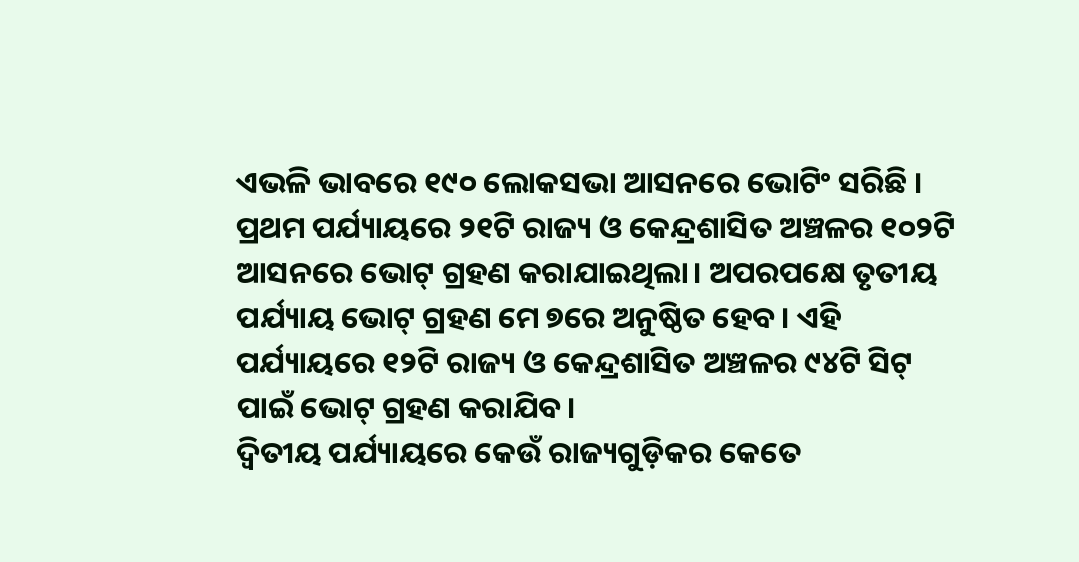ଏଭଳି ଭାବରେ ୧୯୦ ଲୋକସଭା ଆସନରେ ଭୋଟିଂ ସରିଛି । ପ୍ରଥମ ପର୍ଯ୍ୟାୟରେ ୨୧ଟି ରାଜ୍ୟ ଓ କେନ୍ଦ୍ରଶାସିତ ଅଞ୍ଚଳର ୧୦୨ଟି ଆସନରେ ଭୋଟ୍ ଗ୍ରହଣ କରାଯାଇଥିଲା। ଅପରପକ୍ଷେ ତୃତୀୟ ପର୍ଯ୍ୟାୟ ଭୋଟ୍ ଗ୍ରହଣ ମେ ୭ରେ ଅନୁଷ୍ଠିତ ହେବ। ଏହି ପର୍ଯ୍ୟାୟରେ ୧୨ଟି ରାଜ୍ୟ ଓ କେନ୍ଦ୍ରଶାସିତ ଅଞ୍ଚଳର ୯୪ଟି ସିଟ୍ ପାଇଁ ଭୋଟ୍ ଗ୍ରହଣ କରାଯିବ।
ଦ୍ୱିତୀୟ ପର୍ଯ୍ୟାୟରେ କେଉଁ ରାଜ୍ୟଗୁଡ଼ିକର କେତେ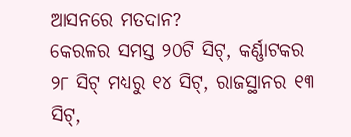ଆସନରେ ମତଦାନ?
କେରଳର ସମସ୍ତ ୨୦ଟି ସିଟ୍, କର୍ଣ୍ଣାଟକର ୨୮ ସିଟ୍ ମଧ୍ୟରୁ ୧୪ ସିଟ୍, ରାଜସ୍ଥାନର ୧୩ ସିଟ୍,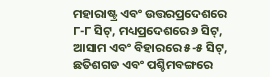ମହାରାଷ୍ଟ୍ର ଏବଂ ଉତ୍ତରପ୍ରଦେଶରେ ୮-୮ ସିଟ୍, ମଧ୍ୟପ୍ରଦେଶରେ ୬ ସିଟ୍, ଆସାମ ଏବଂ ବିହାରରେ ୫-୫ ସିଟ୍, ଛତିଶଗଡ ଏବଂ ପଶ୍ଚିମବଙ୍ଗରେ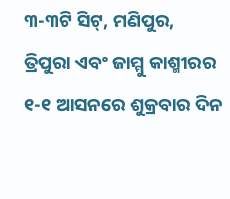୩-୩ଟି ସିଟ୍, ମଣିପୁର, ତ୍ରିପୁରା ଏବଂ ଜାମ୍ମୁ କାଶ୍ମୀରର ୧-୧ ଆସନରେ ଶୁକ୍ରବାର ଦିନ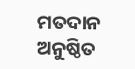ମତଦାନ ଅନୁଷ୍ଠିତ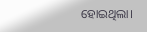ହୋଇଥିଲା।